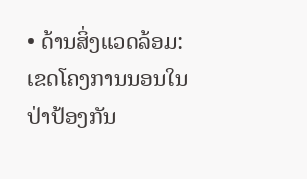• ດ້ານສິ່ງແວດລ້ອມ: ເຂດໂຄງການນອນໃນປ່າປ້ອງກັນ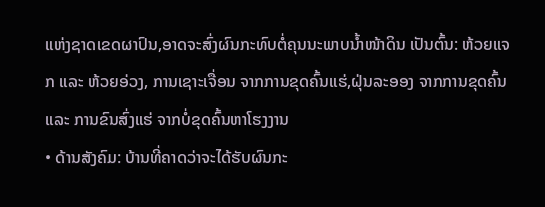ແຫ່ງຊາດເຂດຜາປົນ,ອາດຈະສົ່ງຜົນກະທົບຕໍ່ຄຸນນະພາບນໍ້າໜ້າດິນ ເປັນຕົ້ນ: ຫ້ວຍແຈກ ແລະ ຫ້ວຍອ່ວງ, ການເຊາະເຈື່ອນ ຈາກການຂຸດຄົ້ນແຮ່,ຝຸ່ນລະອອງ ຈາກການຂຸດຄົ້ນ ແລະ ການຂົນສົ່ງແຮ່ ຈາກບໍ່ຂຸດຄົ້ນຫາໂຮງງານ
• ດ້ານສັງຄົມ: ບ້ານທີ່ຄາດວ່າຈະໄດ້ຮັບຜົນກະ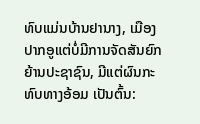ທົບແມ່ນບ້ານຢານາງ, ເມືອງປາກອູແຕ່ບໍ່ມີການຈັດສັນຍົກຍ້ານປະຊາຊົນ, ມີແຕ່ຜົນກະທົບທາງອ້ອມ ເປັນຕົ້ນ: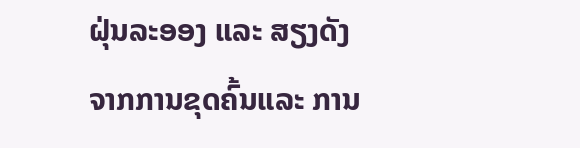ຝຸ່ນລະອອງ ແລະ ສຽງດັງ ຈາກການຂຸດຄົ້ນແລະ ການ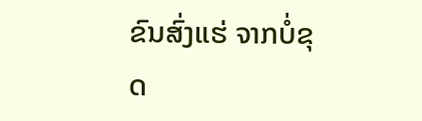ຂົນສົ່ງແຮ່ ຈາກບໍ່ຂຸດ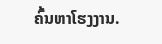ຄົ້ນຫາໂຮງງານ.